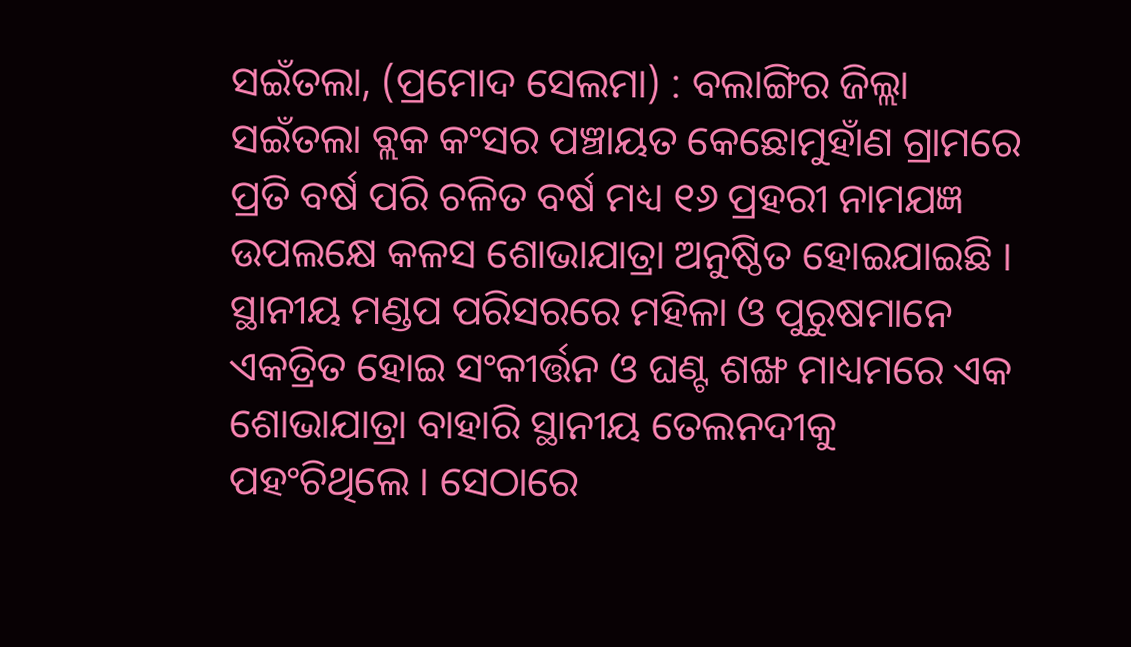ସଇଁତଲା, (ପ୍ରମୋଦ ସେଲମା) : ବଲାଙ୍ଗିର ଜିଲ୍ଲା ସଇଁତଲା ବ୍ଲକ କଂସର ପଞ୍ଚାୟତ କେଛୋମୁହାଁଣ ଗ୍ରାମରେ ପ୍ରତି ବର୍ଷ ପରି ଚଳିତ ବର୍ଷ ମଧ୍ୟ ୧୬ ପ୍ରହରୀ ନାମଯଜ୍ଞ ଉପଲକ୍ଷେ କଳସ ଶୋଭାଯାତ୍ରା ଅନୁଷ୍ଠିତ ହୋଇଯାଇଛି । ସ୍ଥାନୀୟ ମଣ୍ଡପ ପରିସରରେ ମହିଳା ଓ ପୁରୁଷମାନେ ଏକତ୍ରିତ ହୋଇ ସଂକୀର୍ତ୍ତନ ଓ ଘଣ୍ଟ ଶଙ୍ଖ ମାଧ୍ୟମରେ ଏକ ଶୋଭାଯାତ୍ରା ବାହାରି ସ୍ଥାନୀୟ ତେଲନଦୀକୁ ପହଂଚିଥିଲେ । ସେଠାରେ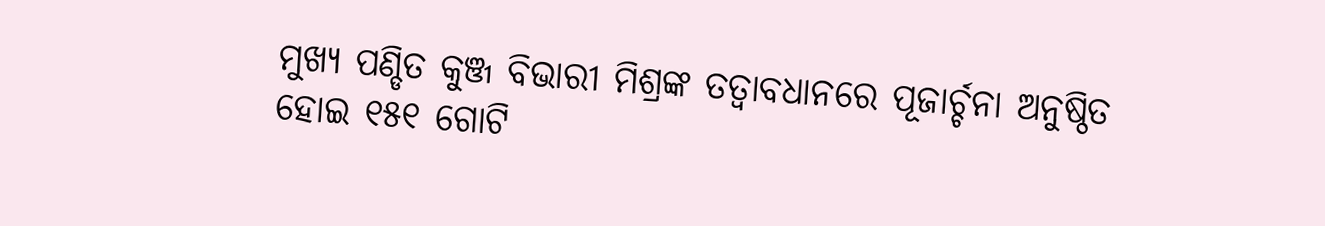ମୁଖ୍ୟ ପଣ୍ଡିତ କୁଞ୍ଜ ବିଭାରୀ ମିଶ୍ରଙ୍କ ତତ୍ୱାବଧାନରେ ପୂଜାର୍ଚ୍ଚନା ଅନୁଷ୍ଠିତ ହୋଇ ୧୫୧ ଗୋଟି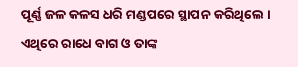ପୂର୍ଣ୍ଣ ଜଳ କଳସ ଧରି ମଣ୍ଡପରେ ସ୍ଥାପନ କରିଥିଲେ । ଏଥିରେ ରାଧେ ବାଗ ଓ ତାଙ୍କ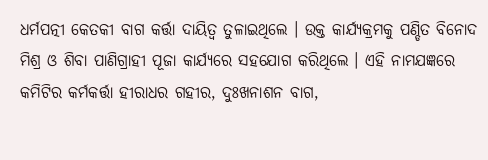ଧର୍ମପତ୍ନୀ କେତକୀ ବାଗ କର୍ତ୍ତା ଦାୟିତ୍ୱ ତୁଳାଇଥିଲେ । ଉକ୍ତ କାର୍ଯ୍ୟକ୍ରମକୁ ପଣ୍ଡିତ ବିନୋଦ ମିଶ୍ର ଓ ଶିବା ପାଣିଗ୍ରାହୀ ପୂଜା କାର୍ଯ୍ୟରେ ସହଯୋଗ କରିଥିଲେ । ଏହି ନାମଯଜ୍ଞରେ କମିଟିର କର୍ମକର୍ତ୍ତା ହୀରାଧର ଗହୀର, ଦୁଃଖନାଶନ ବାଗ,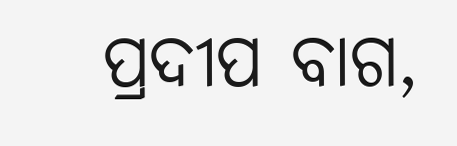ପ୍ରଦୀପ ବାଗ,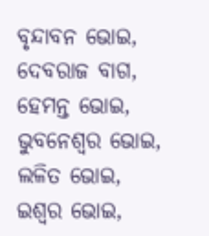ବୃନ୍ଦାବନ ଭୋଇ, ଦେବରାଜ ବାଗ, ହେମନ୍ତ ଭୋଇ, ଭୁବନେଶ୍ୱର ଭୋଇ, ଲଳିତ ଭୋଇ, ଇଶ୍ୱର ଭୋଇ,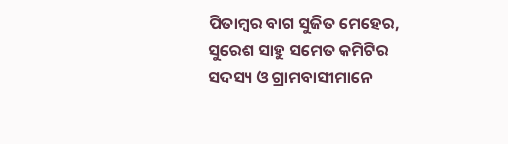ପିତାମ୍ବର ବାଗ ସୁଜିତ ମେହେର, ସୁରେଶ ସାହୁ ସମେତ କମିଟିର ସଦସ୍ୟ ଓ ଗ୍ରାମବାସୀମାନେ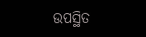ଉପସ୍ଥିତ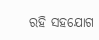ରହି ସହଯୋଗ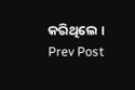କରିଥିଲେ ।
Prev Post